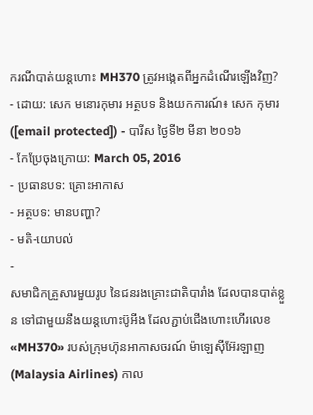ករណីបាត់យន្ដហោះ MH370 ត្រូវអង្កេតពីអ្នកដំណើរឡើងវិញ?
- ដោយ: សេក មនោរកុមារ អត្ថបទ និងយកការណ៍៖ សេក កុមារ ([email protected]) - បារីស ថ្ងៃទី២ មីនា ២០១៦
- កែប្រែចុងក្រោយ: March 05, 2016
- ប្រធានបទ: គ្រោះអាកាស
- អត្ថបទ: មានបញ្ហា?
- មតិ-យោបល់
-
សមាជិកគ្រួសារមួយរូប នៃជនរងគ្រោះជាតិបារាំង ដែលបានបាត់ខ្លួន ទៅជាមួយនឹងយន្ដហោះប៊ូអីង ដែលភ្ជាប់ជើងហោះហើរលេខ «MH370» របស់ក្រុមហ៊ុនអាកាសចរណ៍ ម៉ាឡេស៊ីអ៊ែរឡាញ (Malaysia Airlines) កាល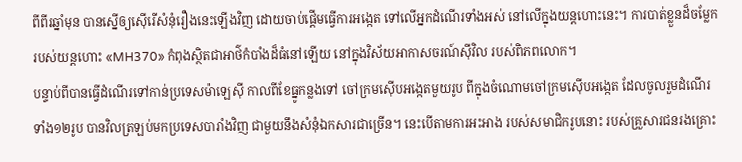ពីពីរឆ្នាំមុន បានស្នើឲ្យស៊ើរើសំនុំរឿងនេះឡើងវិញ ដោយចាប់ផ្ដើមធ្វើការអង្កេត ទៅលើអ្នកដំណើរទាំងអស់ នៅលើក្នុងយន្ដហោះនេះ។ ការបាត់ខ្លួនដ៏ចម្លែក របស់យន្ដហោះ «MH370» កំពុងស្ថិតជាអាថ៌កំបាំងដ៏ធំនៅឡើយ នៅក្នុងវិស័យអាកាសចរណ៍ស៊ីវិល របស់ពិភពលោក។
បន្ទាប់ពីបានធ្វើដំណើរទៅកាន់ប្រទេសម៉ាឡេស៊ី កាលពីខែធ្នូកន្លងទៅ ចៅក្រមស៊ើបអង្កេតមួយរូប ពីក្នុងចំណោមចៅក្រមស៊ើបអង្កេត ដែលចូលរួមដំណើរ ទាំង១២រូប បានវិលត្រឡប់មកប្រទេសបារាំងវិញ ជាមួយនឹងសំនុំឯកសារជាច្រើន។ នេះបើតាមការអះអាង របស់សមាជិករូបនោះ របស់គ្រួសារជនរងគ្រោះ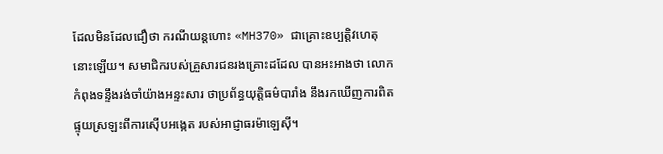ដែលមិនដែលជឿថា ករណីយន្ដហោះ «MH370» ជាគ្រោះឧប្បត្តិវហេតុនោះឡើយ។ សមាជិករបស់គ្រួសារជនរងគ្រោះដដែល បានអះអាងថា លោកកំពុងទន្ទឹងរង់ចាំយ៉ាងអន្ទះសារ ថាប្រព័ន្ធយុត្តិធម៌បារាំង នឹងរកឃើញការពិត ផ្ទុយស្រឡះពីការស៊ើបអង្កេត របស់អាជ្ញាធរម៉ាឡេស៊ី។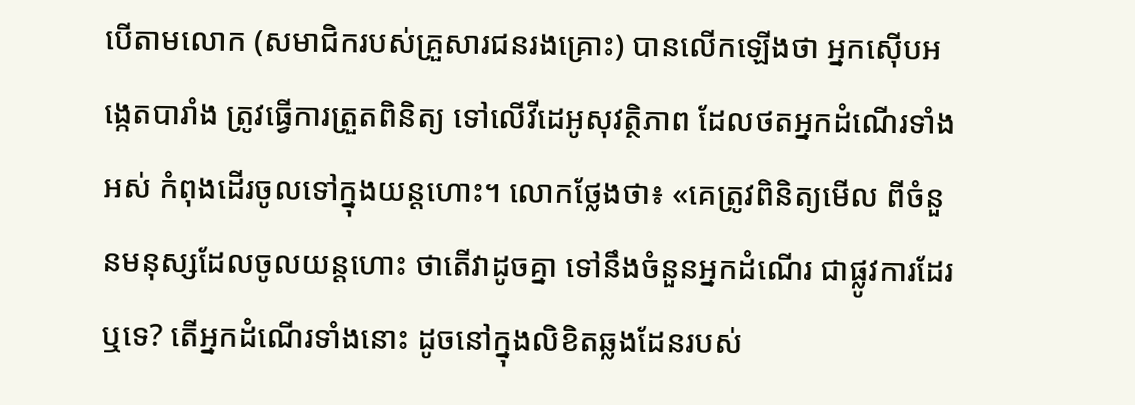បើតាមលោក (សមាជិករបស់គ្រួសារជនរងគ្រោះ) បានលើកឡើងថា អ្នកស៊ើបអង្កេតបារាំង ត្រូវធ្វើការត្រួតពិនិត្យ ទៅលើវីដេអូសុវត្ថិភាព ដែលថតអ្នកដំណើរទាំងអស់ កំពុងដើរចូលទៅក្នុងយន្ដហោះ។ លោកថ្លែងថា៖ «គេត្រូវពិនិត្យមើល ពីចំនួនមនុស្សដែលចូលយន្ដហោះ ថាតើវាដូចគ្នា ទៅនឹងចំនួនអ្នកដំណើរ ជាផ្លូវការដែរឬទេ? តើអ្នកដំណើរទាំងនោះ ដូចនៅក្នុងលិខិតឆ្លងដែនរបស់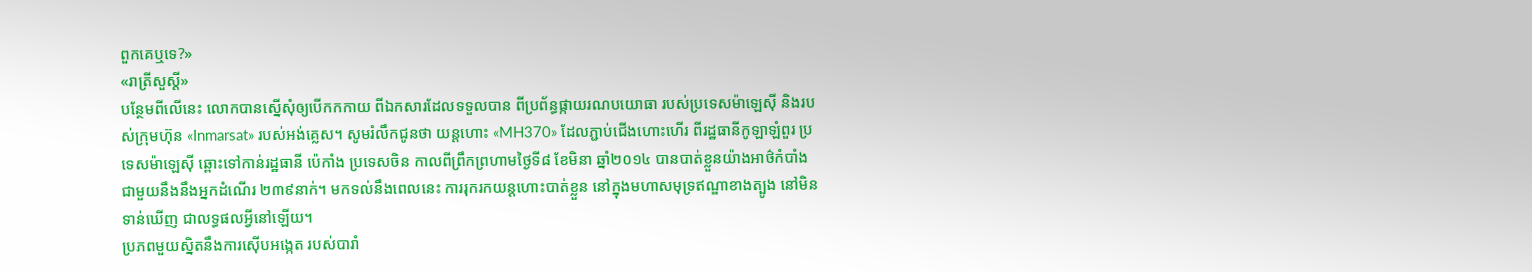ពួកគេឬទេ?»
«រាត្រីសួស្ដី»
បន្ថែមពីលើនេះ លោកបានស្នើសុំឲ្យបើកកកាយ ពីឯកសារដែលទទួលបាន ពីប្រព័ន្ធផ្កាយរណបយោធា របស់ប្រទេសម៉ាឡេស៊ី និងរបស់ក្រុមហ៊ុន «Inmarsat» របស់អង់គ្លេស។ សូមរំលឹកជូនថា យន្ដហោះ «MH370» ដែលភ្ជាប់ជើងហោះហើរ ពីរដ្ឋធានីកូឡាឡំពួរ ប្រទេសម៉ាឡេស៊ី ឆ្ពោះទៅកាន់រដ្ឋធានី ប៉េកាំង ប្រទេសចិន កាលពីព្រឹកព្រហាមថ្ងៃទី៨ ខែមិនា ឆ្នាំ២០១៤ បានបាត់ខ្លួនយ៉ាងអាថ៌កំបាំង ជាមួយនឹងនឹងអ្នកដំណើរ ២៣៩នាក់។ មកទល់នឹងពេលនេះ ការរុករកយន្ដហោះបាត់ខ្លួន នៅក្នុងមហាសមុទ្រឥណ្ឌាខាងត្បូង នៅមិនទាន់ឃើញ ជាលទ្ធផលអ្វីនៅឡើយ។
ប្រភពមួយស្និតនឹងការស៊ើបអង្កេត របស់បារាំ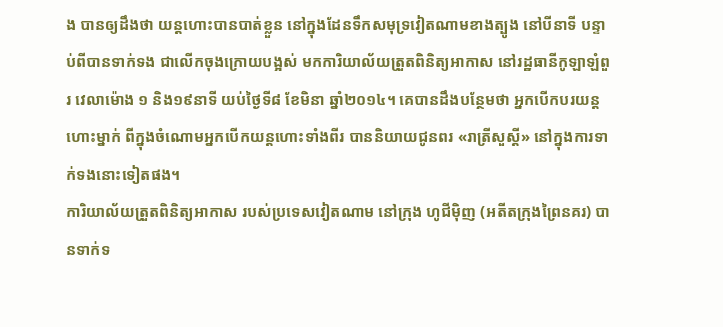ង បានឲ្យដឹងថា យន្ដហោះបានបាត់ខ្លួន នៅក្នុងដែនទឹកសមុទ្រវៀតណាមខាងត្បូង នៅបីនាទី បន្ទាប់ពីបានទាក់ទង ជាលើកចុងក្រោយបង្អស់ មកការិយាល័យត្រួតពិនិត្យអាកាស នៅរដ្ឋធានីកូឡាឡំពួរ វេលាម៉ោង ១ និង១៩នាទី យប់ថ្ងៃទី៨ ខែមិនា ឆ្នាំ២០១៤។ គេបានដឹងបន្ថែមថា អ្នកបើកបរយន្ដហោះម្នាក់ ពីក្នុងចំណោមអ្នកបើកយន្ដហោះទាំងពីរ បាននិយាយជូនពរ «រាត្រីសួស្ដី» នៅក្នុងការទាក់ទងនោះទៀតផង។
ការិយាល័យត្រួតពិនិត្យអាកាស របស់ប្រទេសវៀតណាម នៅក្រុង ហូជីម៉ិញ (អតីតក្រុងព្រៃនគរ) បានទាក់ទ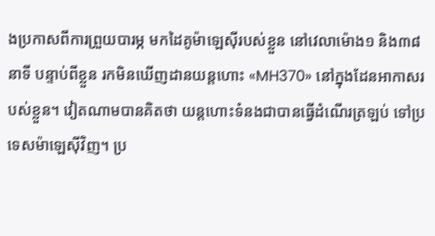ងប្រកាសពីការព្រួយបារម្ភ មកដៃគូម៉ាឡេស៊ីរបស់ខ្លួន នៅវេលាម៉ោង១ និង៣៨នាទី បន្ទាប់ពីខ្លួន រកមិនឃើញដានយន្ដហោះ «MH370» នៅក្នុងដែនអាកាសរបស់ខ្លួន។ វៀតណាមបានគិតថា យន្ដហោះទំនងជាបានធ្វើដំណើរត្រឡប់ ទៅប្រទេសម៉ាឡេស៊ីវិញ។ ប្រ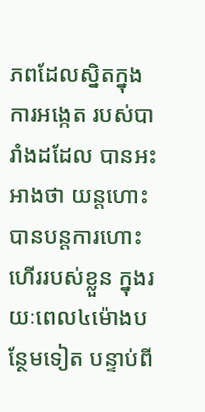ភពដែលស្និតក្នុងការអង្កេត របស់បារាំងដដែល បានអះអាងថា យន្ដហោះបានបន្តការហោះហើររបស់ខ្លួន ក្នុងរយៈពេល៤ម៉ោងបន្ថែមទៀត បន្ទាប់ពី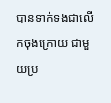បានទាក់ទងជាលើកចុងក្រោយ ជាមួយប្រ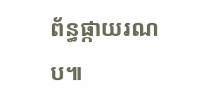ព័ន្ធផ្កាយរណប៕